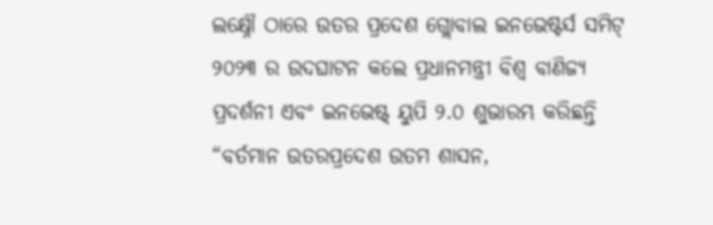ଲକ୍ଷ୍ନୌ ଠାରେ ଉତର ପ୍ରଦେଶ ଗ୍ଲୋବାଲ ଇନଭେଷ୍ଟର୍ସ ସମିଟ୍ ୨୦୨୩ ର ଉଦଘାଟନ କଲେ ପ୍ରଧାନମନ୍ତ୍ରୀ ବିଶ୍ୱ ବାଣିଜ୍ୟ ପ୍ରଦର୍ଶନୀ ଏବଂ ଇନଭେଷ୍ଟ୍ ୟୁପି ୨.୦ ଶୁଭାରମ୍ଭ କରିଛନ୍ତି
“ବର୍ତମାନ ଉତରପ୍ରଦେଶ ଉତମ ଶାସନ,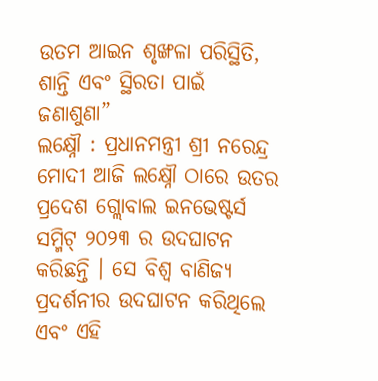ଉତମ ଆଇନ ଶୃଙ୍ଖଳା ପରିସ୍ଥିତି, ଶାନ୍ତି ଏବଂ ସ୍ଥିରତା ପାଇଁ ଜଣାଶୁଣା”
ଲକ୍ଷ୍ନୌ : ପ୍ରଧାନମନ୍ତ୍ରୀ ଶ୍ରୀ ନରେନ୍ଦ୍ର ମୋଦୀ ଆଜି ଲକ୍ଷ୍ନୌ ଠାରେ ଉତର ପ୍ରଦେଶ ଗ୍ଲୋବାଲ ଇନଭେଷ୍ଟର୍ସ ସମ୍ମିଟ୍ ୨୦୨୩ ର ଉଦଘାଟନ କରିଛନ୍ତି । ସେ ବିଶ୍ୱ ବାଣିଜ୍ୟ ପ୍ରଦର୍ଶନୀର ଉଦଘାଟନ କରିଥିଲେ ଏବଂ ଏହି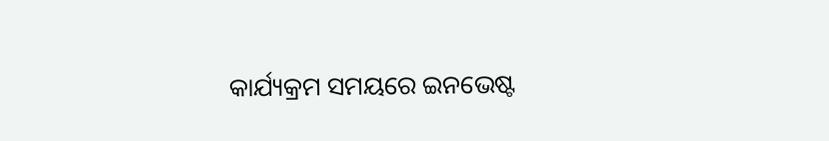କାର୍ଯ୍ୟକ୍ରମ ସମୟରେ ଇନଭେଷ୍ଟ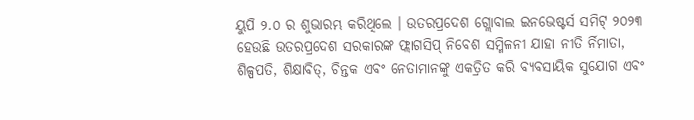ୟୁପି ୨.୦ ର ଶୁଭାରମ୍ଭ କରିଥିଲେ । ଉତରପ୍ରଦେଶ ଗ୍ଲୋବାଲ ଇନଭେଷ୍ଟର୍ସ ସମିଟ୍ ୨୦୨୩ ହେଉଛି ଉତରପ୍ରଦେଶ ସରକାରଙ୍କ ଫ୍ଲାଗସିପ୍ ନିବେଶ ସମ୍ମିଳନୀ ଯାହା ନୀତି ର୍ନିମାତା, ଶିଳ୍ପପତି, ଶିକ୍ଷାବିତ୍, ଚିନ୍ତକ ଏବଂ ନେତାମାନଙ୍କୁ ଏକତ୍ରିତ କରି ବ୍ୟବସାୟିକ ସୁଯୋଗ ଏବଂ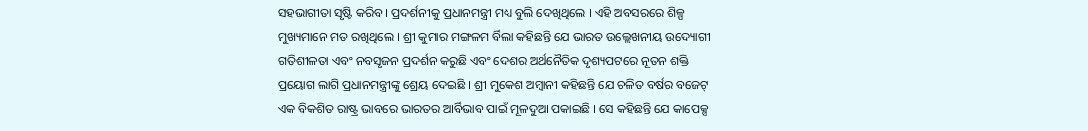ସହଭାଗୀତା ସୃଷ୍ଟି କରିବ । ପ୍ରଦର୍ଶନୀକୁ ପ୍ରଧାନମନ୍ତ୍ରୀ ମଧ୍ୟ ବୁଲି ଦେଖିଥିଲେ । ଏହି ଅବସରରେ ଶିଳ୍ପ ମୁଖ୍ୟମାନେ ମତ ରଖିଥିଲେ । ଶ୍ରୀ କୁମାର ମଙ୍ଗଳମ ର୍ବିଲା କହିଛନ୍ତି ଯେ ଭାରତ ଉଲ୍ଲେଖନୀୟ ଉଦ୍ୟୋଗୀ ଗତିଶୀଳତା ଏବଂ ନବସୃଜନ ପ୍ରଦର୍ଶନ କରୁଛି ଏବଂ ଦେଶର ଅର୍ଥନୈତିକ ଦୃଶ୍ୟପଟରେ ନୂତନ ଶକ୍ତି ପ୍ରୟୋଗ ଲାଗି ପ୍ରଧାନମନ୍ତ୍ରୀଙ୍କୁ ଶ୍ରେୟ ଦେଇଛି । ଶ୍ରୀ ମୁକେଶ ଅମ୍ବାନୀ କହିଛନ୍ତି ଯେ ଚଳିତ ବର୍ଷର ବଜେଟ୍ ଏକ ବିକଶିତ ରାଷ୍ଟ୍ର ଭାବରେ ଭାରତର ଆର୍ବିଭାବ ପାଇଁ ମୂଳଦୁଆ ପକାଇଛି । ସେ କହିଛନ୍ତି ଯେ କାପେକ୍ସ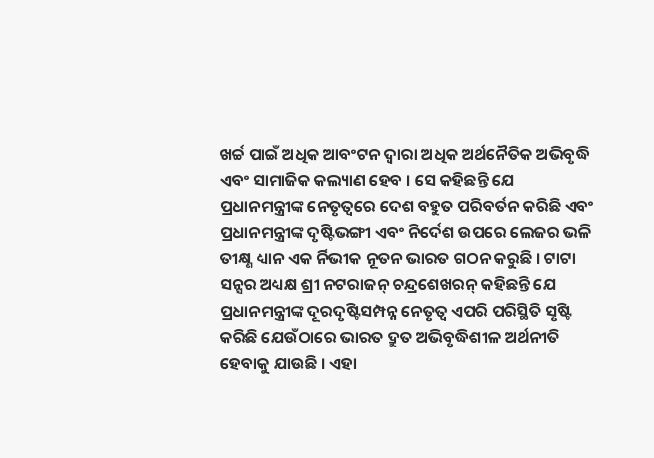ଖର୍ଚ୍ଚ ପାଇଁ ଅଧିକ ଆବଂଟନ ଦ୍ୱାରା ଅଧିକ ଅର୍ଥନୈତିକ ଅଭିବୃଦ୍ଧି ଏବଂ ସାମାଜିକ କଲ୍ୟାଣ ହେବ । ସେ କହିଛନ୍ତି ଯେ ପ୍ରଧାନମନ୍ତ୍ରୀଙ୍କ ନେତୃତ୍ୱରେ ଦେଶ ବହୁତ ପରିବର୍ତନ କରିଛି ଏବଂ ପ୍ରଧାନମନ୍ତ୍ରୀଙ୍କ ଦୃଷ୍ଟିଭଙ୍ଗୀ ଏବଂ ନିର୍ଦେଶ ଉପରେ ଲେଜର ଭଳି ତୀକ୍ଷ୍ଣ ଧ୍ୟାନ ଏକ ର୍ନିଭୀକ ନୂତନ ଭାରତ ଗଠନ କରୁଛି । ଟାଟା ସନ୍ସର ଅଧ୍ୟକ୍ଷ ଶ୍ରୀ ନଟରାଜନ୍ ଚନ୍ଦ୍ରଶେଖରନ୍ କହିଛନ୍ତି ଯେ ପ୍ରଧାନମନ୍ତ୍ରୀଙ୍କ ଦୂରଦୃଷ୍ଟିସମ୍ପନ୍ନ ନେତୃତ୍ୱ ଏପରି ପରିସ୍ଥିତି ସୃଷ୍ଟି କରିଛି ଯେଉଁଠାରେ ଭାରତ ଦ୍ରୁତ ଅଭିବୃଦ୍ଧିଶୀଳ ଅର୍ଥନୀତି ହେବାକୁ ଯାଉଛି । ଏହା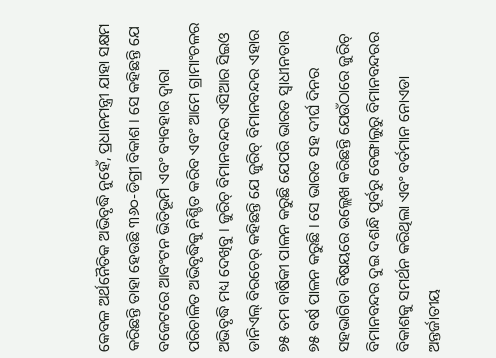କେବଳ ଅର୍ଥନୈତିକ ଅଭିବୃଦ୍ଧି ନୁହେଁ, ପ୍ରଧାନମନ୍ତ୍ରୀ ଯାହା ସକ୍ଷମ କରିଛନ୍ତି ତାହା ହେଉଛି ୩୬୦-ଡିଗ୍ରୀ ବିକାଶ । ସେ କହିଛନ୍ତି ଯେ ବଜେଟରେ ଆବଂଟନ ଭିତିଭୂମି ଏବଂ ବ୍ୟବହାର ଦ୍ୱାରା ପରିଚାଳିତ ଅଭିବୃଦ୍ଧିକୁ ନିଶ୍ଚିତ କରିବ ଏବଂ ଆମେ ଗ୍ରାମାଂଚଳର ଅଭିବୃଦ୍ଧି ମଧ୍ୟ ଦେଖିବୁ । ଜୁରିଚ୍ ବିମାନବନ୍ଦର ଏସିଆର ସିଇଓ ଡାନିଏଲ୍ ବିରଚେର୍ କହିଛନ୍ତି ଯେ ଜୁରିଚ୍ ବିମାନବନ୍ଦର ଏହାର ୭୫ ତମ ବାର୍ଷିକୀ ପାଳନ କରୁଛି ଯେପରି ଭାରତ ସ୍ୱାଧୀନତାର ୭୫ ବର୍ଷ ପାଳନ କରୁଛି । ସେ ଭାରତ ସହ ଦୀର୍ଘ ଦିନର ସହଭାଗିତା ବିଷୟରେ ଉଲ୍ଲେଖ କରିଛନ୍ତି ଯେଉଁଠାରେ ଜୁରିଚ୍ ବିମାନବନ୍ଦର ଦୁଇ ଦଶନ୍ଧି ପୂର୍ବରୁ ବେଙ୍ଗାଲୁରୁ ବିମାନବନ୍ଦରର ବିକାଶକୁ ସମର୍ଥନ କରିଥିଲା ଏବଂ ବର୍ତମାନ ନୋଏଡା ଅନ୍ତର୍ଜାତୀୟ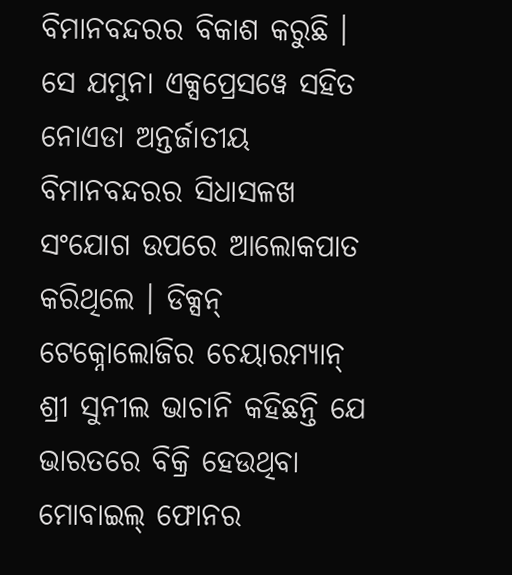ବିମାନବନ୍ଦରର ବିକାଶ କରୁଛି । ସେ ଯମୁନା ଏକ୍ସପ୍ରେସୱେ ସହିତ ନୋଏଡା ଅନ୍ତର୍ଜାତୀୟ ବିମାନବନ୍ଦରର ସିଧାସଳଖ ସଂଯୋଗ ଉପରେ ଆଲୋକପାତ କରିଥିଲେ । ଡିକ୍ସନ୍ ଟେକ୍ନୋଲୋଜିର ଚେୟାରମ୍ୟାନ୍ ଶ୍ରୀ ସୁନୀଲ ଭାଚାନି କହିଛନ୍ତି ଯେ ଭାରତରେ ବିକ୍ରି ହେଉଥିବା ମୋବାଇଲ୍ ଫୋନର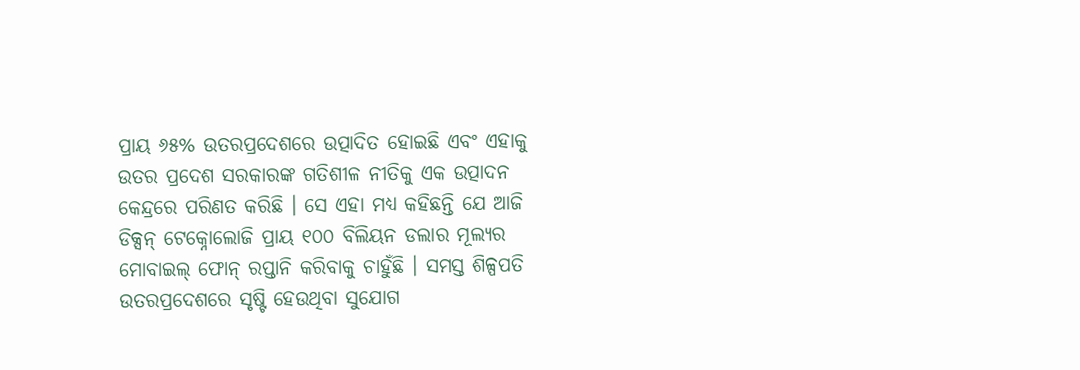ପ୍ରାୟ ୬୫% ଉତରପ୍ରଦେଶରେ ଉତ୍ପାଦିତ ହୋଇଛି ଏବଂ ଏହାକୁ ଉତର ପ୍ରଦେଶ ସରକାରଙ୍କ ଗତିଶୀଳ ନୀତିକୁ ଏକ ଉତ୍ପାଦନ କେନ୍ଦ୍ରରେ ପରିଣତ କରିଛି । ସେ ଏହା ମଧ୍ୟ କହିଛନ୍ତି ଯେ ଆଜି ଡିକ୍ସନ୍ ଟେକ୍ନୋଲୋଜି ପ୍ରାୟ ୧୦୦ ବିଲିୟନ ଡଲାର ମୂଲ୍ୟର ମୋବାଇଲ୍ ଫୋନ୍ ରପ୍ତାନି କରିବାକୁ ଚାହୁଁଛି । ସମସ୍ତ ଶିଳ୍ପପତି ଉତରପ୍ରଦେଶରେ ସୃଷ୍ଟି ହେଉଥିବା ସୁଯୋଗ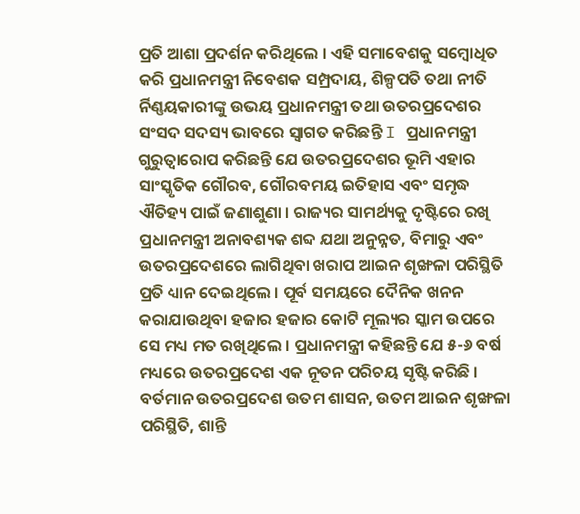ପ୍ରତି ଆଶା ପ୍ରଦର୍ଶନ କରିଥିଲେ । ଏହି ସମାବେଶକୁ ସମ୍ବୋଧିତ କରି ପ୍ରଧାନମନ୍ତ୍ରୀ ନିବେଶକ ସମ୍ପ୍ରଦାୟ, ଶିଳ୍ପପତି ତଥା ନୀତି ର୍ନିଣ୍ଣୟକାରୀଙ୍କୁ ଉଭୟ ପ୍ରଧାନମନ୍ତ୍ରୀ ତଥା ଉତରପ୍ରଦେଶର ସଂସଦ ସଦସ୍ୟ ଭାବରେ ସ୍ୱାଗତ କରିଛନ୍ତି I ପ୍ରଧାନମନ୍ତ୍ରୀ ଗୁରୁତ୍ୱାରୋପ କରିଛନ୍ତି ଯେ ଉତରପ୍ରଦେଶର ଭୂମି ଏହାର ସାଂସ୍କୃତିକ ଗୌରବ, ଗୌରବମୟ ଇତିହାସ ଏବଂ ସମୃଦ୍ଧ ଐତିହ୍ୟ ପାଇଁ ଜଣାଶୁଣା । ରାଜ୍ୟର ସାମର୍ଥ୍ୟକୁ ଦୃଷ୍ଟିରେ ରଖି ପ୍ରଧାନମନ୍ତ୍ରୀ ଅନାବଶ୍ୟକ ଶବ୍ଦ ଯଥା ଅନୁନ୍ନତ, ବିମାରୁ ଏବଂ ଉତରପ୍ରଦେଶରେ ଲାଗିଥିବା ଖରାପ ଆଇନ ଶୃଙ୍ଖଳା ପରିସ୍ଥିତି ପ୍ରତି ଧ୍ୟାନ ଦେଇଥିଲେ । ପୂର୍ବ ସମୟରେ ଦୈନିକ ଖନନ କରାଯାଉଥିବା ହଜାର ହଜାର କୋଟି ମୂଲ୍ୟର ସ୍କାମ ଉପରେ ସେ ମଧ୍ୟ ମତ ରଖିଥିଲେ । ପ୍ରଧାନମନ୍ତ୍ରୀ କହିଛନ୍ତି ଯେ ୫-୬ ବର୍ଷ ମଧ୍ୟରେ ଉତରପ୍ରଦେଶ ଏକ ନୂତନ ପରିଚୟ ସୃଷ୍ଟି କରିଛି । ବର୍ତମାନ ଉତରପ୍ରଦେଶ ଉତମ ଶାସନ, ଉତମ ଆଇନ ଶୃଙ୍ଖଳା ପରିସ୍ଥିତି, ଶାନ୍ତି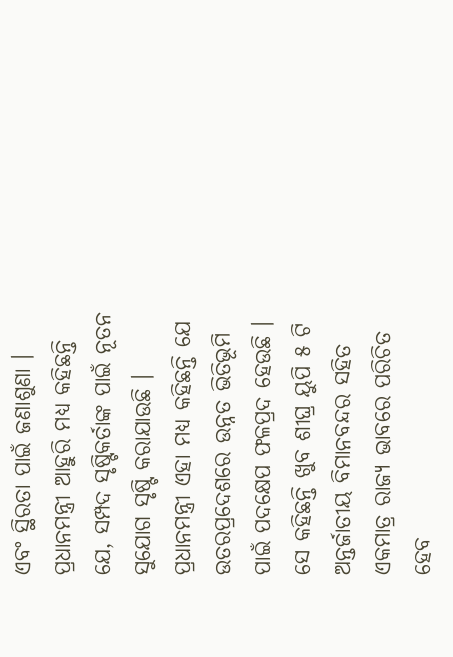ଏବଂ ସ୍ଥିରତା ପାଇଁ ଜଣାଶୁଣା । ପ୍ରଧାନମନ୍ତ୍ରୀ ଆହୁରି ମଧ୍ୟ କହିଛନ୍ତି ଯେ, ସମ୍ପଦ ସୃଷ୍ଟିକର୍ତାଙ୍କ ପାଇଁ ନୂତନ ସୁଯୋଗ ସୃଷ୍ଟି କରାଯାଉଛି । ପ୍ରଧାନମନ୍ତ୍ରୀ ଏହା ମଧ୍ୟ କହିଛନ୍ତି ଯେ ଉତରପ୍ରଦେଶରେ ଉନ୍ନତ ଭିତିଭୂମି ପାଇଁ ପଦକ୍ଷେପ ଫଳପ୍ରଦ ହେଉଛି । ସେ କହିଛନ୍ତି ଖୁବ ଶୀଘ୍ର ୟୁପି ୫ ଟି ଅନ୍ତର୍ଜାତୀୟ ବିମାନବନ୍ଦର ସହିତ ଏକମାତ୍ର ରାଜ୍ୟ ଭାବରେ ପରିଚିତ ହେବ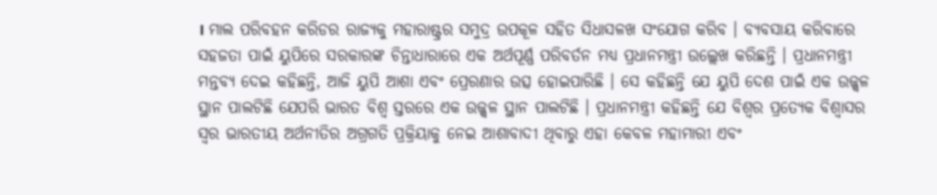। ମାଲ ପରିବହନ କରିଡର ରାଜ୍ୟକୁ ମହାରାଷ୍ଟ୍ରର ସମୁଦ୍ର ଉପକୂଳ ସହିତ ସିଧାସଳଖ ସଂଯୋଗ କରିବ । ବ୍ୟବସାୟ କରିବାରେ ସହଜତା ପାଇଁ ୟୁପିରେ ସରକାରଙ୍କ ଚିନ୍ତାଧାରାରେ ଏକ ଅର୍ଥପୂର୍ଣ୍ଣ ପରିବର୍ତନ ମଧ୍ୟ ପ୍ରଧାନମନ୍ତ୍ରୀ ଉଲ୍ଲେଖ କରିଛନ୍ତି । ପ୍ରଧାନମନ୍ତ୍ରୀ ମନ୍ତବ୍ୟ ଦେଇ କହିଛନ୍ତି, ଆଜି ୟୁପି ଆଶା ଏବଂ ପ୍ରେରଣାର ଉତ୍ସ ହୋଇପାରିଛି । ସେ କହିଛନ୍ତି ଯେ ୟୁପି ଦେଶ ପାଇଁ ଏକ ଉଜ୍ଜ୍ୱଳ ସ୍ଥାନ ପାଲଟିଛି ଯେପରି ଭାରତ ବିଶ୍ୱ ସ୍ତରରେ ଏକ ଉଜ୍ଜ୍ୱଳ ସ୍ଥାନ ପାଲଟିଛି । ପ୍ରଧାନମନ୍ତ୍ରୀ କହିଛନ୍ତି ଯେ ବିଶ୍ୱର ପ୍ରତ୍ୟେକ ବିଶ୍ୱାସର ସ୍ୱର ଭାରତୀୟ ଅର୍ଥନୀତିର ଅଗ୍ରଗତି ପ୍ରକ୍ରିୟାକୁ ନେଇ ଆଶାବାଦୀ ଥିବାରୁ ଏହା କେବଳ ମହାମାରୀ ଏବଂ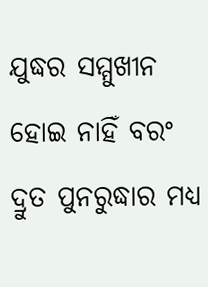ଯୁଦ୍ଧର ସମ୍ମୁଖୀନ ହୋଇ ନାହିଁ ବରଂ ଦ୍ରୁତ ପୁନରୁଦ୍ଧାର ମଧ୍ୟ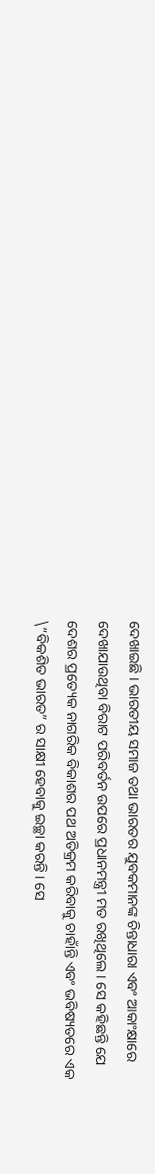ଦେଖାଇଛି । ଭାରତୀୟ ସମାଜ ତଥା ଭାରତର ଯୁବକମାନଙ୍କ ଚିନ୍ତାଧାରା ଏବଂ ଆକାଂକ୍ଷାରେ ଦେଖାଯାଉଥିବା ବିରାଟ ପରିବର୍ତନ ଉପରେ ପ୍ରଧାନମନ୍ତ୍ରୀ ମତ ରଖିଥିଲେ । ସେ କହିଛନ୍ତି ଯେ ଦେଶର ପ୍ରତ୍ୟେକ ନାଗରିକ ବିକାଶର ପଥ ଅତିକ୍ରମ କରିବାକୁ ଚାହାଁନ୍ତି ଏବଂ ଭବିଷ୍ୟତରେ ଏକ \”ବିକଶିତ ଭାରତ” ର ସାକ୍ଷୀ ହେବାକୁ ଇଚ୍ଛା କରନ୍ତି । ସେ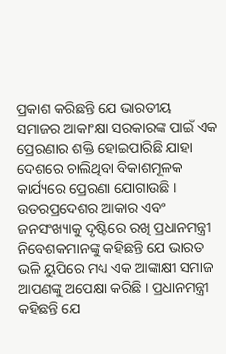ପ୍ରକାଶ କରିଛନ୍ତି ଯେ ଭାରତୀୟ ସମାଜର ଆକାଂକ୍ଷା ସରକାରଙ୍କ ପାଇଁ ଏକ ପ୍ରେରଣାର ଶକ୍ତି ହୋଇପାରିଛି ଯାହା ଦେଶରେ ଚାଲିଥିବା ବିକାଶମୂଳକ କାର୍ଯ୍ୟରେ ପ୍ରେରଣା ଯୋଗାଉଛି । ଉତରପ୍ରଦେଶର ଆକାର ଏବଂ ଜନସଂଖ୍ୟାକୁ ଦୃଷ୍ଟିରେ ରଖି ପ୍ରଧାନମନ୍ତ୍ରୀ ନିବେଶକମାନଙ୍କୁ କହିଛନ୍ତି ଯେ ଭାରତ ଭଳି ୟୁପିରେ ମଧ୍ୟ ଏକ ଆଙ୍କାକ୍ଷୀ ସମାଜ ଆପଣଙ୍କୁ ଅପେକ୍ଷା କରିଛି । ପ୍ରଧାନମନ୍ତ୍ରୀ କହିଛନ୍ତି ଯେ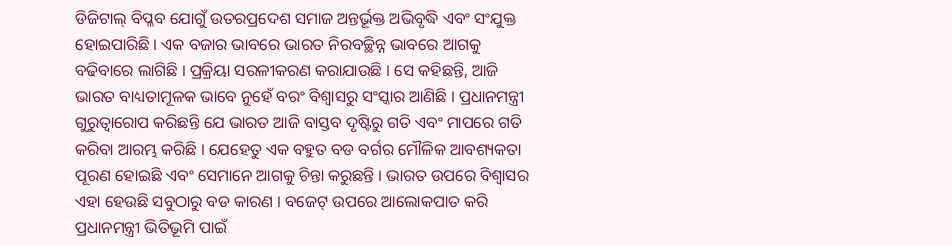ଡିଜିଟାଲ୍ ବିପ୍ଳବ ଯୋଗୁଁ ଉତରପ୍ରଦେଶ ସମାଜ ଅନ୍ତର୍ଭୂକ୍ତ ଅଭିବୃଦ୍ଧି ଏବଂ ସଂଯୁକ୍ତ ହୋଇପାରିଛି । ଏକ ବଜାର ଭାବରେ ଭାରତ ନିରବଚ୍ଛିନ୍ନ ଭାବରେ ଆଗକୁ ବଢିବାରେ ଲାଗିଛି । ପ୍ରକ୍ରିୟା ସରଳୀକରଣ କରାଯାଉଛି । ସେ କହିଛନ୍ତି, ଆଜି ଭାରତ ବାଧ୍ୟତାମୂଳକ ଭାବେ ନୁହେଁ ବରଂ ବିଶ୍ୱାସରୁ ସଂସ୍କାର ଆଣିଛି । ପ୍ରଧାନମନ୍ତ୍ରୀ ଗୁରୁତ୍ୱାରୋପ କରିଛନ୍ତି ଯେ ଭାରତ ଆଜି ବାସ୍ତବ ଦୃଷ୍ଟିରୁ ଗତି ଏବଂ ମାପରେ ଗତି କରିବା ଆରମ୍ଭ କରିଛି । ଯେହେତୁ ଏକ ବହୁତ ବଡ ବର୍ଗର ମୌଳିକ ଆବଶ୍ୟକତା ପୂରଣ ହୋଇଛି ଏବଂ ସେମାନେ ଆଗକୁ ଚିନ୍ତା କରୁଛନ୍ତି । ଭାରତ ଉପରେ ବିଶ୍ୱାସର ଏହା ହେଉଛି ସବୁଠାରୁ ବଡ କାରଣ । ବଜେଟ୍ ଉପରେ ଆଲୋକପାତ କରି ପ୍ରଧାନମନ୍ତ୍ରୀ ଭିତିଭୂମି ପାଇଁ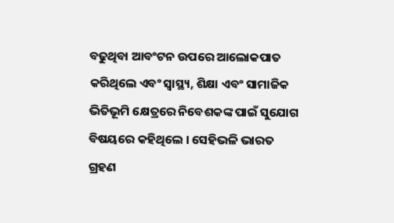ବଢୁଥିବା ଆବଂଟନ ଉପରେ ଆଲୋକପାତ କରିଥିଲେ ଏବଂ ସ୍ୱାସ୍ଥ୍ୟ, ଶିକ୍ଷା ଏବଂ ସାମାଜିକ ଭିତିଭୂମି କ୍ଷେତ୍ରରେ ନିବେଶକଙ୍କ ପାଇଁ ସୁଯୋଗ ବିଷୟରେ କହିଥିଲେ । ସେହିଭଳି ଭାରତ ଗ୍ରହଣ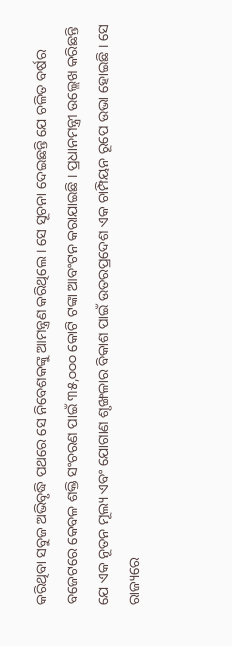କରିଥିବା ସବୁଜ ଅଭିବୃଦ୍ଧି ପଥରେ ସେ ନିବେଶକଙ୍କୁ ଆମନ୍ତ୍ରଣ କରିଥିଲେ । ସେ ସୂଚନା ଦେଇଛନ୍ତି ଯେ ଚଳିତ ବର୍ଷର ବଜେଟରେ କେବଳ ଶକ୍ତି ସଂଚରଣ ପାଇଁ ୩୫,୦୦୦ କୋଟି ଟଙ୍କା ଆବଂଟନ କରାଯାଇଛି । ପ୍ରଧାନମନ୍ତ୍ରୀ ଉଲ୍ଲେଖ କରିଛନ୍ତି ଯେ ଏକ ନୂତନ ମୂଲ୍ୟ ଏବଂ ଯୋଗାଣ ଶୃଙ୍ଖଳାର ବିକାଶ ପାଇଁ ଉତରପ୍ରଦେଶ ଏକ ଚାମ୍ପିୟନ ରୂପେ ଉଭା ହୋଇଛି । ସେ ରାଜ୍ୟରେ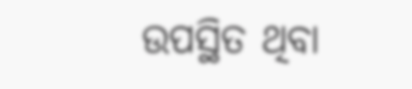ଉପସ୍ଥିତ ଥିବା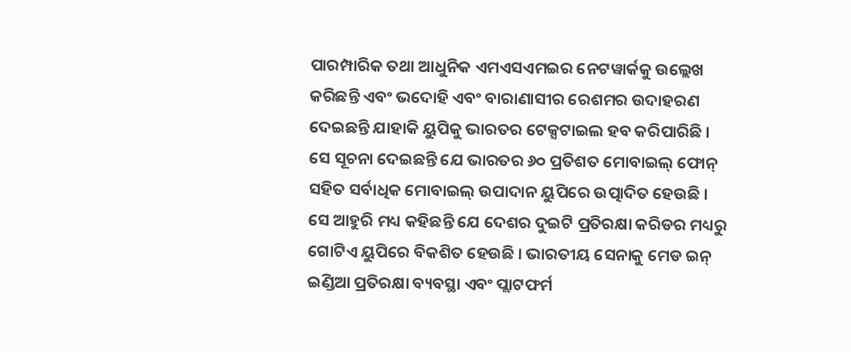ପାରମ୍ପାରିକ ତଥା ଆଧୁନିକ ଏମଏସଏମଇର ନେଟୱାର୍କକୁ ଉଲ୍ଲେଖ କରିଛନ୍ତି ଏବଂ ଭଦୋହି ଏବଂ ବାରାଣାସୀର ରେଶମର ଉଦାହରଣ ଦେଇଛନ୍ତି ଯାହାକି ୟୁପିକୁ ଭାରତର ଟେକ୍ସଟାଇଲ ହବ କରିପାରିଛି । ସେ ସୂଚନା ଦେଇଛନ୍ତି ଯେ ଭାରତର ୬୦ ପ୍ରତିଶତ ମୋବାଇଲ୍ ଫୋନ୍ ସହିତ ସର୍ବାଧିକ ମୋବାଇଲ୍ ଉପାଦାନ ୟୁପିରେ ଉତ୍ପାଦିତ ହେଉଛି । ସେ ଆହୁରି ମଧ୍ୟ କହିଛନ୍ତି ଯେ ଦେଶର ଦୁଇଟି ପ୍ରତିରକ୍ଷା କରିଡର ମଧ୍ୟରୁ ଗୋଟିଏ ୟୁପିରେ ବିକଶିତ ହେଉଛି । ଭାରତୀୟ ସେନାକୁ ମେଡ ଇନ୍ ଇଣ୍ଡିଆ ପ୍ରତିରକ୍ଷା ବ୍ୟବସ୍ଥା ଏବଂ ପ୍ଲାଟଫର୍ମ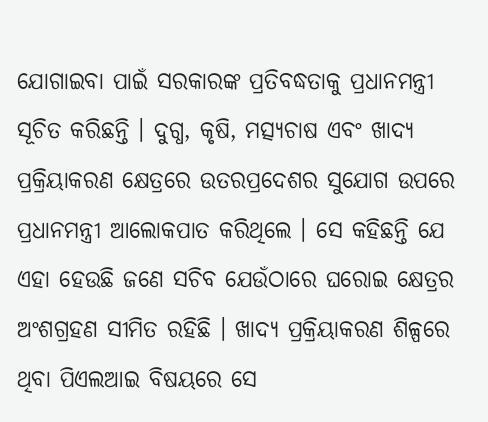ଯୋଗାଇବା ପାଇଁ ସରକାରଙ୍କ ପ୍ରତିବଦ୍ଧତାକୁ ପ୍ରଧାନମନ୍ତ୍ରୀ ସୂଚିତ କରିଛନ୍ତି । ଦୁଗ୍ଧ, କୃଷି, ମତ୍ସ୍ୟଚାଷ ଏବଂ ଖାଦ୍ୟ ପ୍ରକ୍ରିୟାକରଣ କ୍ଷେତ୍ରରେ ଉତରପ୍ରଦେଶର ସୁଯୋଗ ଉପରେ ପ୍ରଧାନମନ୍ତ୍ରୀ ଆଲୋକପାତ କରିଥିଲେ । ସେ କହିଛନ୍ତି ଯେ ଏହା ହେଉଛି ଜଣେ ସଚିବ ଯେଉଁଠାରେ ଘରୋଇ କ୍ଷେତ୍ରର ଅଂଶଗ୍ରହଣ ସୀମିତ ରହିଛି । ଖାଦ୍ୟ ପ୍ରକ୍ରିୟାକରଣ ଶିଳ୍ପରେ ଥିବା ପିଏଲଆଇ ବିଷୟରେ ସେ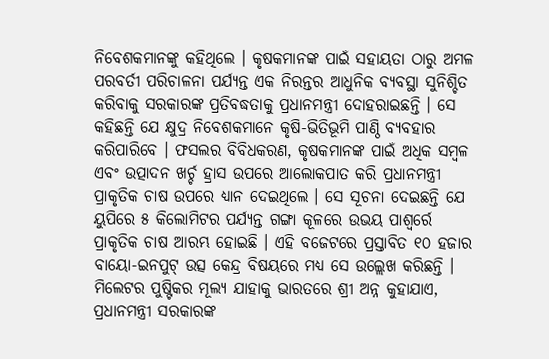ନିବେଶକମାନଙ୍କୁ କହିଥିଲେ । କୃଷକମାନଙ୍କ ପାଇଁ ସହାୟତା ଠାରୁ ଅମଳ ପରବର୍ତୀ ପରିଚାଳନା ପର୍ଯ୍ୟନ୍ତ ଏକ ନିରନ୍ତର ଆଧୁନିକ ବ୍ୟବସ୍ଥା ସୁନିଶ୍ଚିତ କରିବାକୁ ସରକାରଙ୍କ ପ୍ରତିବଦ୍ଧତାକୁ ପ୍ରଧାନମନ୍ତ୍ରୀ ଦୋହରାଇଛନ୍ତି । ସେ କହିଛନ୍ତି ଯେ କ୍ଷୁଦ୍ର ନିବେଶକମାନେ କୃଷି-ଭିତିଭୂମି ପାଣ୍ଠି ବ୍ୟବହାର କରିପାରିବେ । ଫସଲର ବିବିଧକରଣ, କୃଷକମାନଙ୍କ ପାଇଁ ଅଧିକ ସମ୍ବଳ ଏବଂ ଉତ୍ପାଦନ ଖର୍ଚ୍ଚ ହ୍ରାସ ଉପରେ ଆଲୋକପାତ କରି ପ୍ରଧାନମନ୍ତ୍ରୀ ପ୍ରାକୃତିକ ଚାଷ ଉପରେ ଧ୍ୟାନ ଦେଇଥିଲେ । ସେ ସୂଚନା ଦେଇଛନ୍ତି ଯେ ୟୁପିରେ ୫ କିଲୋମିଟର ପର୍ଯ୍ୟନ୍ତ ଗଙ୍ଗା କୂଳରେ ଉଭୟ ପାଶ୍ୱର୍ରେ ପ୍ରାକୃତିକ ଚାଷ ଆରମ୍ଭ ହୋଇଛି । ଏହି ବଜେଟରେ ପ୍ରସ୍ତାବିତ ୧୦ ହଜାର ବାୟୋ-ଇନପୁଟ୍ ଉତ୍ସ କେନ୍ଦ୍ର ବିଷୟରେ ମଧ୍ୟ ସେ ଉଲ୍ଲେଖ କରିଛନ୍ତି । ମିଲେଟର ପୁଷ୍ଟିକର ମୂଲ୍ୟ ଯାହାକୁ ଭାରତରେ ଶ୍ରୀ ଅନ୍ନ କୁହାଯାଏ, ପ୍ରଧାନମନ୍ତ୍ରୀ ସରକାରଙ୍କ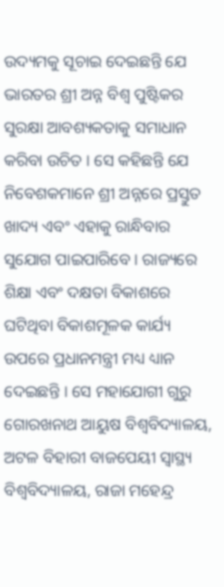ଉଦ୍ୟମକୁ ସୂଚାଇ ଦେଇଛନ୍ତି ଯେ ଭାରତର ଶ୍ରୀ ଅନ୍ନ ବିଶ୍ୱ ପୁଷ୍ଟିକର ସୁରକ୍ଷା ଆବଶ୍ୟକତାକୁ ସମାଧାନ କରିବା ଉଚିତ । ସେ କହିଛନ୍ତି ଯେ ନିବେଶକମାନେ ଶ୍ରୀ ଅନ୍ନରେ ପ୍ରସ୍ତୁତ ଖାଦ୍ୟ ଏବଂ ଏହାକୁ ରାନ୍ଧିବାର ସୁଯୋଗ ପାଇପାରିବେ । ରାଜ୍ୟରେ ଶିକ୍ଷା ଏବଂ ଦକ୍ଷତା ବିକାଶରେ ଘଟିଥିବା ବିକାଶମୂଳକ କାର୍ଯ୍ୟ ଉପରେ ପ୍ରଧାନମନ୍ତ୍ରୀ ମଧ୍ୟ ଧ୍ୟାନ ଦେଇଛନ୍ତି । ସେ ମହାଯୋଗୀ ଗୁରୁ ଗୋରଖନାଥ ଆୟୁଷ ବିଶ୍ୱବିଦ୍ୟାଳୟ, ଅଟଳ ବିହାରୀ ବାଜପେୟୀ ସ୍ୱାସ୍ଥ୍ୟ ବିଶ୍ୱବିଦ୍ୟାଳୟ, ରାଜା ମହେନ୍ଦ୍ର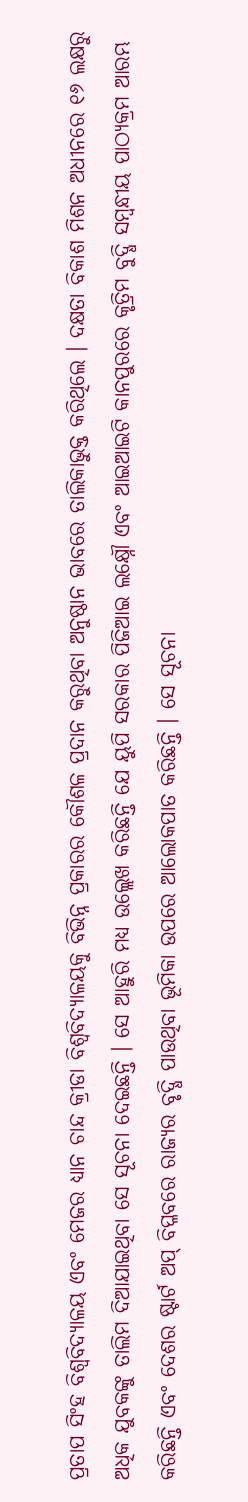ପ୍ରତାପ ସିଂହ ବିଶ୍ୱବିଦ୍ୟାଳୟ ଏବଂ ମେଜର ଧ୍ୟାନ ଚାନ୍ଦ କ୍ରୀଡା ବିଶ୍ୱବିଦ୍ୟାଳୟକୁ ବିଭିନ୍ନ ପ୍ରକାରର କୌଶଳ ପ୍ରଦାନ କରୁଥିବା ଅନୁଷ୍ଠାନ ଭାବରେ ତାଲିକାଭୁକ୍ତ କରିଥିଲେ । ଦକ୍ଷତା ବିକାଶ ମିଶନ ଅଧୀନରେ ୧୬ ଲକ୍ଷରୁ ଅଧିକ ଯୁବକଙ୍କୁ ତାଲିମ ଦିଆଯାଇଥିବା ସେ ସୂଚନା ଦେଇଛନ୍ତି । ସେ ଆହୁରି ମଧ୍ୟ ଉଲ୍ଲେଖ କରିଛନ୍ତି ଯେ ୟୁପି ସରକାର ପିଜିଆଇ ଲକ୍ଷ୍ନୌ ଏବଂ ଆଇଆଇଟି କାନପୁରରେ କୃତ୍ରିମ ବୁଦ୍ଧି ସମ୍ବନ୍ଧୀୟ ପାଠ୍ୟକ୍ରମ ଆରମ୍ଭ କରିଛନ୍ତି ଏବଂ ଦେଶର ଷ୍ଟାର୍ଟ ଅପ୍ ବିପ୍ଳବରେ ରାଜ୍ୟର ବୃଦ୍ଧି ପାଉଥିବା ଭୂମିକା ଉପରେ ଆଲୋକପାତ କରିଛନ୍ତି । ସେ ସୂଚନା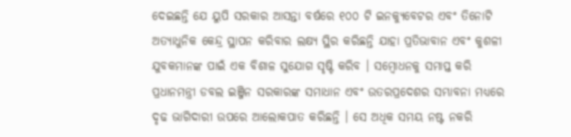ଦେଇଛନ୍ତି ଯେ ୟୁପି ସରକାର ଆସନ୍ତା ବର୍ଷରେ ୧୦୦ ଟି ଇନକ୍ୟୁବେଟର ଏବଂ ତିନୋଟି ଅତ୍ୟାଧୁନିକ କେନ୍ଦ୍ର ସ୍ଥାପନ କରିବାର ଲକ୍ଷ୍ୟ ସ୍ଥିର କରିଛନ୍ତି ଯାହା ପ୍ରତିଭାବାନ ଏବଂ କୁଶଳୀ ଯୁବକମାନଙ୍କ ପାଇଁ ଏକ ବିଶାଳ ସୁଯୋଗ ସୃଷ୍ଟି କରିବ । ସମ୍ବୋଧନକୁ ସମାପ୍ତ କରି ପ୍ରଧାନମନ୍ତ୍ରୀ ଡବଲ ଇଞ୍ଜିନ ସରକାରଙ୍କ ସମାଧାନ ଏବଂ ଉତରପ୍ରଦେଶର ସମ୍ଭାବନା ମଧ୍ୟରେ ଦୃଢ ଭାଗିଦାରୀ ଉପରେ ଆଲୋକପାତ କରିଛନ୍ତି । ସେ ଅଧିକ ସମୟ ନଷ୍ଟ ନକରି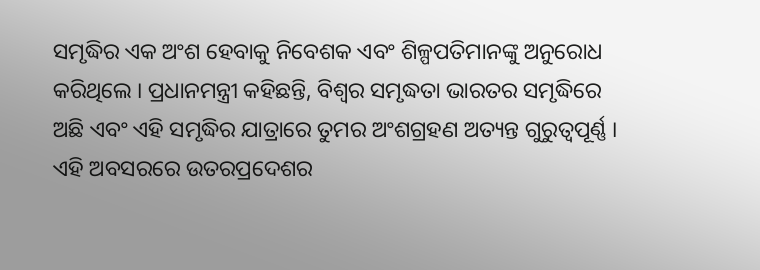ସମୃଦ୍ଧିର ଏକ ଅଂଶ ହେବାକୁ ନିବେଶକ ଏବଂ ଶିଳ୍ପପତିମାନଙ୍କୁ ଅନୁରୋଧ କରିଥିଲେ । ପ୍ରଧାନମନ୍ତ୍ରୀ କହିଛନ୍ତି, ବିଶ୍ୱର ସମୃଦ୍ଧତା ଭାରତର ସମୃଦ୍ଧିରେ ଅଛି ଏବଂ ଏହି ସମୃଦ୍ଧିର ଯାତ୍ରାରେ ତୁମର ଅଂଶଗ୍ରହଣ ଅତ୍ୟନ୍ତ ଗୁରୁତ୍ୱପୂର୍ଣ୍ଣ । ଏହି ଅବସରରେ ଉତରପ୍ରଦେଶର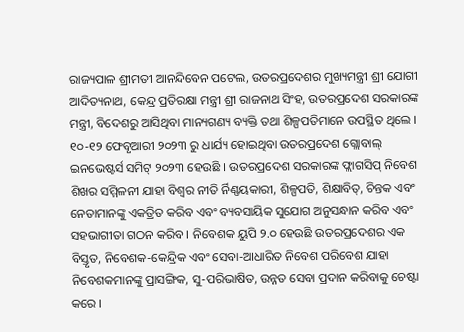ରାଜ୍ୟପାଳ ଶ୍ରୀମତୀ ଆନନ୍ଦିବେନ ପଟେଲ, ଉତରପ୍ରଦେଶର ମୁଖ୍ୟମନ୍ତ୍ରୀ ଶ୍ରୀ ଯୋଗୀ ଆଦିତ୍ୟନାଥ, କେନ୍ଦ୍ର ପ୍ରତିରକ୍ଷା ମନ୍ତ୍ରୀ ଶ୍ରୀ ରାଜନାଥ ସିଂହ, ଉତରପ୍ରଦେଶ ସରକାରଙ୍କ ମନ୍ତ୍ରୀ, ବିଦେଶରୁ ଆସିଥିବା ମାନ୍ୟଗଣ୍ୟ ବ୍ୟକ୍ତି ତଥା ଶିଳ୍ପପତିମାନେ ଉପସ୍ଥିତ ଥିଲେ । ୧୦-୧୨ ଫେବୃଆରୀ ୨୦୨୩ ରୁ ଧାର୍ଯ୍ୟ ହୋଇଥିବା ଉତରପ୍ରଦେଶ ଗ୍ଲୋବାଲ୍ ଇନଭେଷ୍ଟର୍ସ ସମିଟ୍ ୨୦୨୩ ହେଉଛି । ଉତରପ୍ରଦେଶ ସରକାରଙ୍କ ଫ୍ଲାଗସିପ୍ ନିବେଶ ଶିଖର ସମ୍ମିଳନୀ ଯାହା ବିଶ୍ୱର ନୀତି ର୍ନିଣ୍ଣୟକାରୀ, ଶିଳ୍ପପତି, ଶିକ୍ଷାବିତ୍, ଚିନ୍ତକ ଏବଂ ନେତାମାନଙ୍କୁ ଏକତ୍ରିତ କରିବ ଏବଂ ବ୍ୟବସାୟିକ ସୁଯୋଗ ଅନୁସନ୍ଧାନ କରିବ ଏବଂ ସହଭାଗୀତା ଗଠନ କରିବ । ନିବେଶକ ୟୁପି ୨.୦ ହେଉଛି ଉତରପ୍ରଦେଶର ଏକ ବିସ୍ତୃତ, ନିବେଶକ-କେନ୍ଦ୍ରିକ ଏବଂ ସେବା-ଆଧାରିତ ନିବେଶ ପରିବେଶ ଯାହା ନିବେଶକମାନଙ୍କୁ ପ୍ରାସଙ୍ଗିକ, ସୁ-ପରିଭାଷିତ, ଉନ୍ନତ ସେବା ପ୍ରଦାନ କରିବାକୁ ଚେଷ୍ଟା କରେ ।